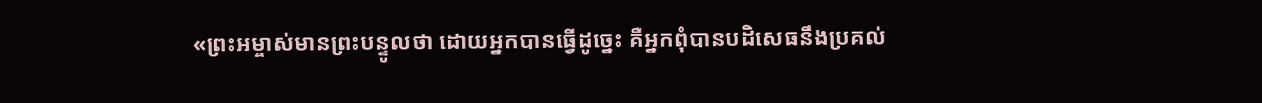«ព្រះអម្ចាស់មានព្រះបន្ទូលថា ដោយអ្នកបានធ្វើដូច្នេះ គឺអ្នកពុំបានបដិសេធនឹងប្រគល់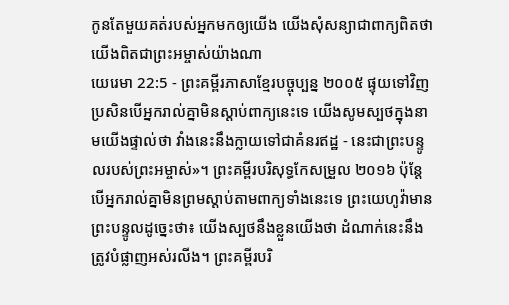កូនតែមួយគត់របស់អ្នកមកឲ្យយើង យើងសុំសន្យាជាពាក្យពិតថា យើងពិតជាព្រះអម្ចាស់យ៉ាងណា
យេរេមា 22:5 - ព្រះគម្ពីរភាសាខ្មែរបច្ចុប្បន្ន ២០០៥ ផ្ទុយទៅវិញ ប្រសិនបើអ្នករាល់គ្នាមិនស្ដាប់ពាក្យនេះទេ យើងសូមស្បថក្នុងនាមយើងផ្ទាល់ថា វាំងនេះនឹងក្លាយទៅជាគំនរឥដ្ឋ - នេះជាព្រះបន្ទូលរបស់ព្រះអម្ចាស់»។ ព្រះគម្ពីរបរិសុទ្ធកែសម្រួល ២០១៦ ប៉ុន្តែ បើអ្នករាល់គ្នាមិនព្រមស្តាប់តាមពាក្យទាំងនេះទេ ព្រះយេហូវ៉ាមានព្រះបន្ទូលដូច្នេះថា៖ យើងស្បថនឹងខ្លួនយើងថា ដំណាក់នេះនឹងត្រូវបំផ្លាញអស់រលីង។ ព្រះគម្ពីរបរិ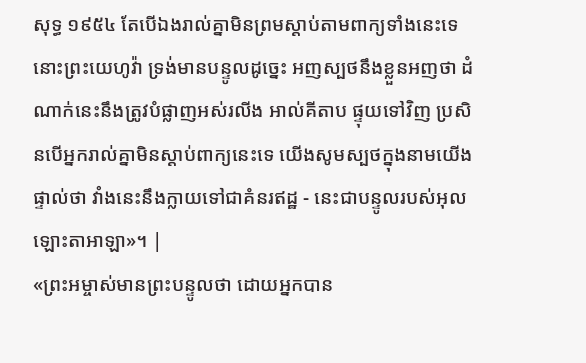សុទ្ធ ១៩៥៤ តែបើឯងរាល់គ្នាមិនព្រមស្តាប់តាមពាក្យទាំងនេះទេ នោះព្រះយេហូវ៉ា ទ្រង់មានបន្ទូលដូច្នេះ អញស្បថនឹងខ្លួនអញថា ដំណាក់នេះនឹងត្រូវបំផ្លាញអស់រលីង អាល់គីតាប ផ្ទុយទៅវិញ ប្រសិនបើអ្នករាល់គ្នាមិនស្ដាប់ពាក្យនេះទេ យើងសូមស្បថក្នុងនាមយើងផ្ទាល់ថា វាំងនេះនឹងក្លាយទៅជាគំនរឥដ្ឋ - នេះជាបន្ទូលរបស់អុលឡោះតាអាឡា»។ |
«ព្រះអម្ចាស់មានព្រះបន្ទូលថា ដោយអ្នកបាន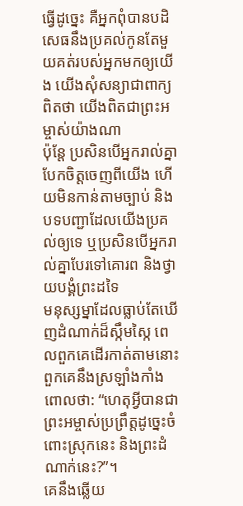ធ្វើដូច្នេះ គឺអ្នកពុំបានបដិសេធនឹងប្រគល់កូនតែមួយគត់របស់អ្នកមកឲ្យយើង យើងសុំសន្យាជាពាក្យពិតថា យើងពិតជាព្រះអម្ចាស់យ៉ាងណា
ប៉ុន្តែ ប្រសិនបើអ្នករាល់គ្នាបែកចិត្តចេញពីយើង ហើយមិនកាន់តាមច្បាប់ និងបទបញ្ជាដែលយើងប្រគល់ឲ្យទេ ឬប្រសិនបើអ្នករាល់គ្នាបែរទៅគោរព និងថ្វាយបង្គំព្រះដទៃ
មនុស្សម្នាដែលធ្លាប់តែឃើញដំណាក់ដ៏ស្កឹមស្កៃ ពេលពួកគេដើរកាត់តាមនោះ ពួកគេនឹងស្រឡាំងកាំង ពោលថា: “ហេតុអ្វីបានជាព្រះអម្ចាស់ប្រព្រឹត្តដូច្នេះចំពោះស្រុកនេះ និងព្រះដំណាក់នេះ?”។
គេនឹងឆ្លើយ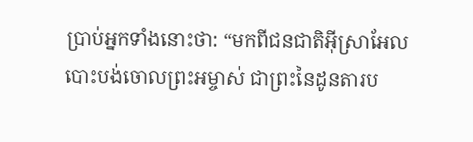ប្រាប់អ្នកទាំងនោះថា: “មកពីជនជាតិអ៊ីស្រាអែលបោះបង់ចោលព្រះអម្ចាស់ ជាព្រះនៃដូនតារប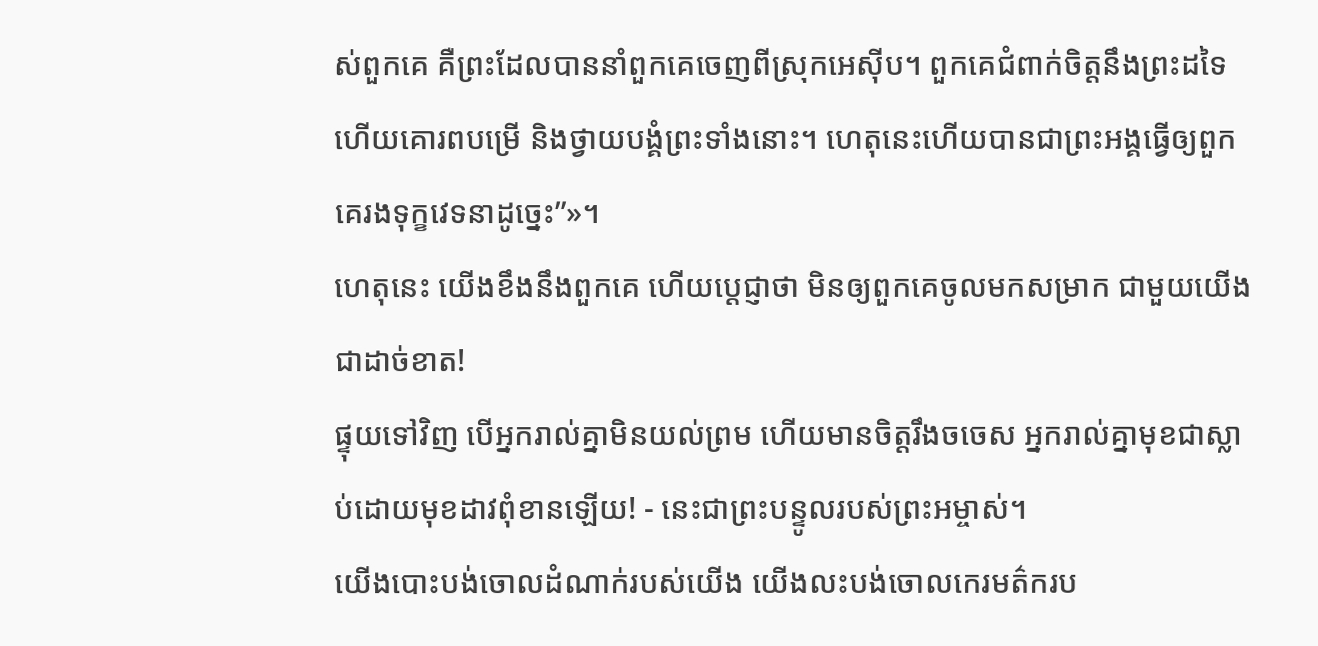ស់ពួកគេ គឺព្រះដែលបាននាំពួកគេចេញពីស្រុកអេស៊ីប។ ពួកគេជំពាក់ចិត្តនឹងព្រះដទៃ ហើយគោរពបម្រើ និងថ្វាយបង្គំព្រះទាំងនោះ។ ហេតុនេះហើយបានជាព្រះអង្គធ្វើឲ្យពួកគេរងទុក្ខវេទនាដូច្នេះ”»។
ហេតុនេះ យើងខឹងនឹងពួកគេ ហើយប្ដេជ្ញាថា មិនឲ្យពួកគេចូលមកសម្រាក ជាមួយយើងជាដាច់ខាត!
ផ្ទុយទៅវិញ បើអ្នករាល់គ្នាមិនយល់ព្រម ហើយមានចិត្តរឹងចចេស អ្នករាល់គ្នាមុខជាស្លាប់ដោយមុខដាវពុំខានឡើយ! - នេះជាព្រះបន្ទូលរបស់ព្រះអម្ចាស់។
យើងបោះបង់ចោលដំណាក់របស់យើង យើងលះបង់ចោលកេរមត៌ករប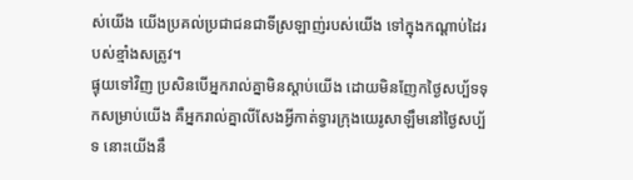ស់យើង យើងប្រគល់ប្រជាជនជាទីស្រឡាញ់របស់យើង ទៅក្នុងកណ្ដាប់ដៃរបស់ខ្មាំងសត្រូវ។
ផ្ទុយទៅវិញ ប្រសិនបើអ្នករាល់គ្នាមិនស្ដាប់យើង ដោយមិនញែកថ្ងៃសប្ប័ទទុកសម្រាប់យើង គឺអ្នករាល់គ្នាលីសែងអ្វីកាត់ទ្វារក្រុងយេរូសាឡឹមនៅថ្ងៃសប្ប័ទ នោះយើងនឹ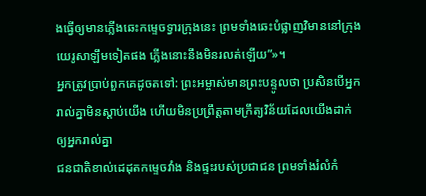ងធ្វើឲ្យមានភ្លើងឆេះកម្ទេចទ្វារក្រុងនេះ ព្រមទាំងឆេះបំផ្លាញវិមាននៅក្រុងយេរូសាឡឹមទៀតផង ភ្លើងនោះនឹងមិនរលត់ឡើយ”»។
អ្នកត្រូវប្រាប់ពួកគេដូចតទៅ: ព្រះអម្ចាស់មានព្រះបន្ទូលថា ប្រសិនបើអ្នករាល់គ្នាមិនស្ដាប់យើង ហើយមិនប្រព្រឹត្តតាមក្រឹត្យវិន័យដែលយើងដាក់ឲ្យអ្នករាល់គ្នា
ជនជាតិខាល់ដេដុតកម្ទេចវាំង និងផ្ទះរបស់ប្រជាជន ព្រមទាំងរំលំកំ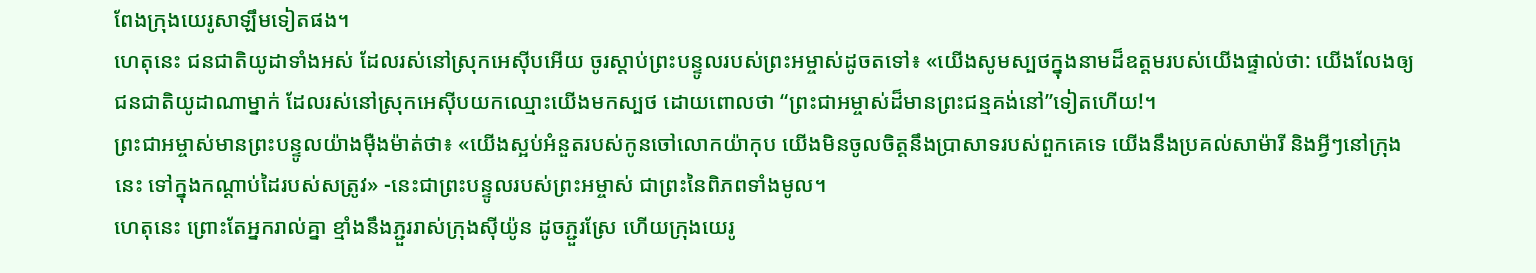ពែងក្រុងយេរូសាឡឹមទៀតផង។
ហេតុនេះ ជនជាតិយូដាទាំងអស់ ដែលរស់នៅស្រុកអេស៊ីបអើយ ចូរស្ដាប់ព្រះបន្ទូលរបស់ព្រះអម្ចាស់ដូចតទៅ៖ «យើងសូមស្បថក្នុងនាមដ៏ឧត្ដមរបស់យើងផ្ទាល់ថា: យើងលែងឲ្យជនជាតិយូដាណាម្នាក់ ដែលរស់នៅស្រុកអេស៊ីបយកឈ្មោះយើងមកស្បថ ដោយពោលថា “ព្រះជាអម្ចាស់ដ៏មានព្រះជន្មគង់នៅ”ទៀតហើយ!។
ព្រះជាអម្ចាស់មានព្រះបន្ទូលយ៉ាងម៉ឺងម៉ាត់ថា៖ «យើងស្អប់អំនួតរបស់កូនចៅលោកយ៉ាកុប យើងមិនចូលចិត្តនឹងប្រាសាទរបស់ពួកគេទេ យើងនឹងប្រគល់សាម៉ារី និងអ្វីៗនៅក្រុងនេះ ទៅក្នុងកណ្ដាប់ដៃរបស់សត្រូវ» -នេះជាព្រះបន្ទូលរបស់ព្រះអម្ចាស់ ជាព្រះនៃពិភពទាំងមូល។
ហេតុនេះ ព្រោះតែអ្នករាល់គ្នា ខ្មាំងនឹងភ្ជួររាស់ក្រុងស៊ីយ៉ូន ដូចភ្ជួរស្រែ ហើយក្រុងយេរូ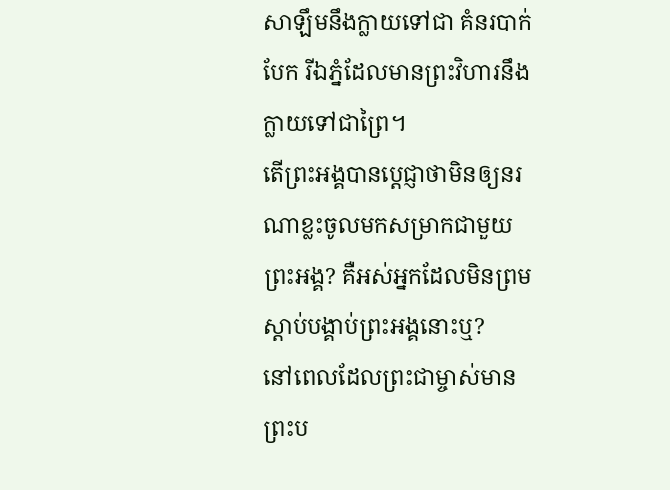សាឡឹមនឹងក្លាយទៅជា គំនរបាក់បែក រីឯភ្នំដែលមានព្រះវិហារនឹងក្លាយទៅជាព្រៃ។
តើព្រះអង្គបានប្ដេជ្ញាថាមិនឲ្យនរណាខ្លះចូលមកសម្រាកជាមួយព្រះអង្គ? គឺអស់អ្នកដែលមិនព្រមស្ដាប់បង្គាប់ព្រះអង្គនោះឬ?
នៅពេលដែលព្រះជាម្ចាស់មានព្រះប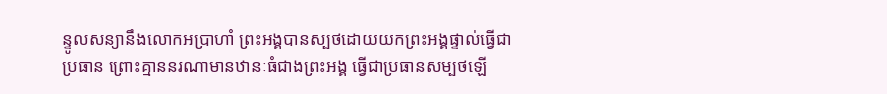ន្ទូលសន្យានឹងលោកអប្រាហាំ ព្រះអង្គបានស្បថដោយយកព្រះអង្គផ្ទាល់ធ្វើជាប្រធាន ព្រោះគ្មាននរណាមានឋានៈធំជាងព្រះអង្គ ធ្វើជាប្រធានសម្បថឡើ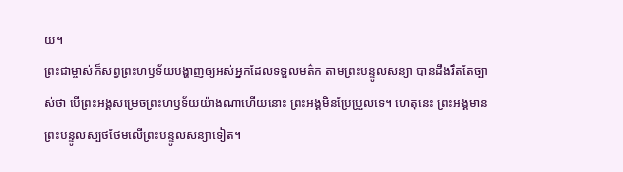យ។
ព្រះជាម្ចាស់ក៏សព្វព្រះហឫទ័យបង្ហាញឲ្យអស់អ្នកដែលទទួលមត៌ក តាមព្រះបន្ទូលសន្យា បានដឹងរឹតតែច្បាស់ថា បើព្រះអង្គសម្រេចព្រះហឫទ័យយ៉ាងណាហើយនោះ ព្រះអង្គមិនប្រែប្រួលទេ។ ហេតុនេះ ព្រះអង្គមានព្រះបន្ទូលស្បថថែមលើព្រះបន្ទូលសន្យាទៀត។